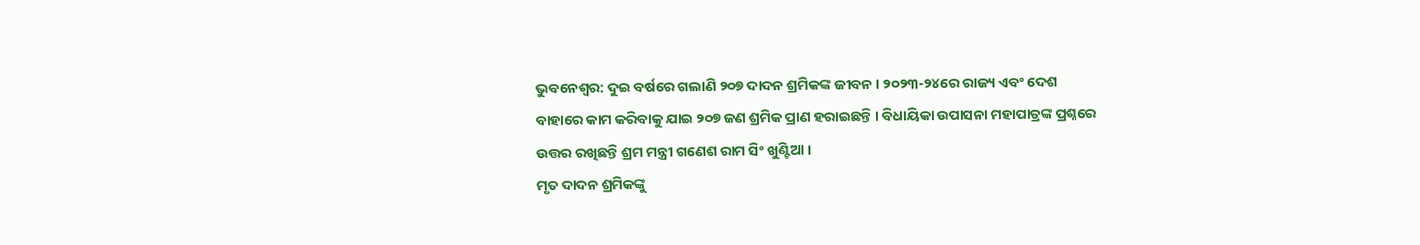ଭୁବନେଶ୍ଵର: ଦୁଇ ବର୍ଷରେ ଗଲାଣି ୨୦୭ ଦାଦନ ଶ୍ରମିକଙ୍କ ଜୀବନ । ୨୦୨୩-୨୪ରେ ରାଜ୍ୟ ଏବଂ ଦେଶ ବାହାରେ କାମ କରିବାକୁ ଯାଇ ୨୦୭ ଜଣ ଶ୍ରମିକ ପ୍ରାଣ ହରାଇଛନ୍ତି । ବିଧାୟିକା ଉପାସନା ମହାପାତ୍ରଙ୍କ ପ୍ରଶ୍ନରେ ଉତ୍ତର ରଖିଛନ୍ତି ଶ୍ରମ ମନ୍ତ୍ରୀ ଗଣେଶ ରାମ ସିଂ ଖୁଣ୍ଟିଆ ।
ମୃତ ଦାଦନ ଶ୍ରମିକଙ୍କୁ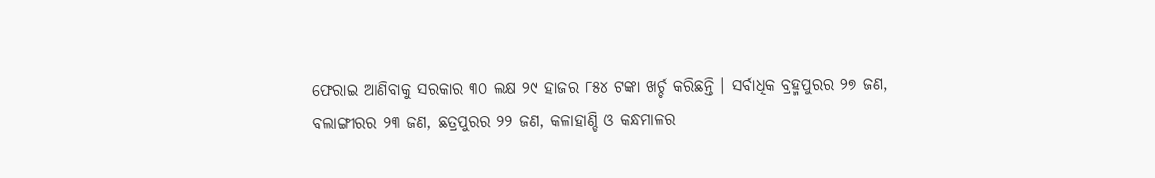ଫେରାଇ ଆଣିବାକୁ ସରକାର ୩୦ ଲକ୍ଷ ୨୯ ହାଜର ୮୫୪ ଟଙ୍କା ଖର୍ଚ୍ଚ କରିଛନ୍ତି । ସର୍ବାଧିକ ବ୍ରହ୍ମପୁରର ୨୭ ଜଣ, ବଲାଙ୍ଗୀରର ୨୩ ଜଣ, ଛତ୍ରପୁରର ୨୨ ଜଣ, କଳାହାଣ୍ଡି ଓ କନ୍ଧମାଳର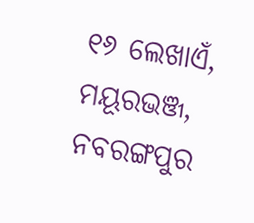୧୬ ଲେଖାଏଁ, ମୟୂରଭଞ୍ଜ, ନବରଙ୍ଗପୁର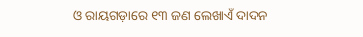ଓ ରାୟଗଡ଼ାରେ ୧୩ ଜଣ ଲେଖାଏଁ ଦାଦନ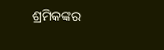ଶ୍ରମିକଙ୍କର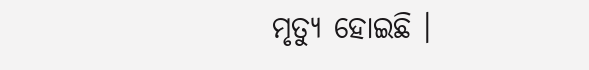ମୃତ୍ୟୁ ହୋଇଛି ।